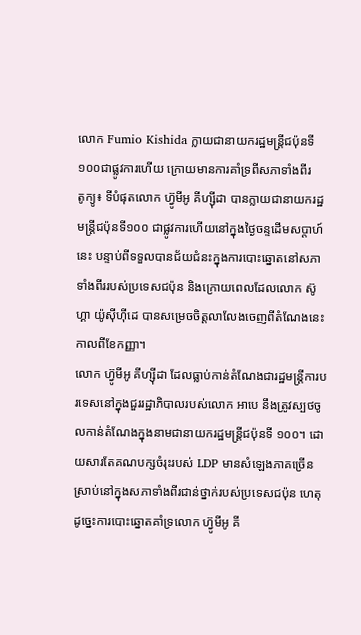លោក Fumio Kishida ក្លាយជានាយករដ្ឋមន្រ្តីជប៉ុនទី១០០ជាផ្លូវការហើយ ក្រោយមានការគាំទ្រពីសភាទាំងពីរ
តូក្យូ៖ ទីបំផុតលោក ហ៊្វូមីអូ គីហ្ស៊ីដា បានក្លាយជានាយករដ្ឋមន្រ្តីជប៉ុនទី១០០ ជាផ្លូវការហើយនៅក្នុងថ្ងៃចន្ទដើមសប្តាហ៍នេះ បន្ទាប់ពីទទួលបានជ័យជំនះក្នុងការបោះឆ្នោតនៅសភាទាំងពីររបស់ប្រទេសជប៉ុន និងក្រោយពេលដែលលោក ស៊ូហ្គា យ៉ូស៊ីហ៊ីដេ បានសម្រេចចិត្តលាលែងចេញពីតំណែងនេះ កាលពីខែកញ្ញា។
លោក ហ៊្វូមីអូ គីហ្ស៊ីដា ដែលធ្លាប់កាន់តំណែងជារដ្ឋមន្ត្រីការបរទេសនៅក្នុងជួររដ្ឋាភិបាលរបស់លោក អាបេ នឹងត្រូវស្បថចូលកាន់តំណែងក្នុងនាមជានាយករដ្ឋមន្ត្រីជប៉ុនទី ១០០។ ដោយសារតែគណបក្សចំរុះរបស់ LDP មានសំឡេងភាគច្រើនស្រាប់នៅក្នុងសភាទាំងពីរជាន់ថ្នាក់របស់ប្រទេសជប៉ុន ហេតុដូច្នេះការបោះឆ្នោតគាំទ្រលោក ហ៊្វូមីអូ គី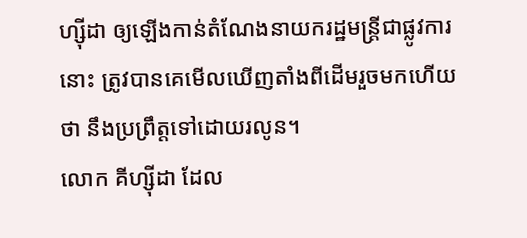ហ្ស៊ីដា ឲ្យឡើងកាន់តំណែងនាយករដ្ឋមន្ត្រីជាផ្លូវការនោះ ត្រូវបានគេមើលឃើញតាំងពីដើមរួចមកហើយថា នឹងប្រព្រឹត្តទៅដោយរលូន។
លោក គីហ្ស៊ីដា ដែល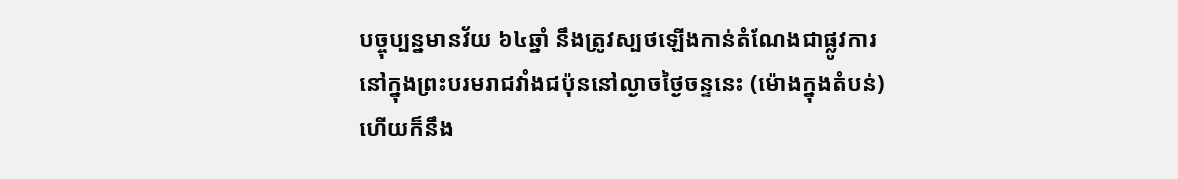បច្ចុប្បន្នមានវ័យ ៦៤ឆ្នាំ នឹងត្រូវស្បថឡើងកាន់តំណែងជាផ្លូវការ នៅក្នុងព្រះបរមរាជវាំងជប៉ុននៅល្ងាចថ្ងៃចន្ទនេះ (ម៉ោងក្នុងតំបន់) ហើយក៏នឹង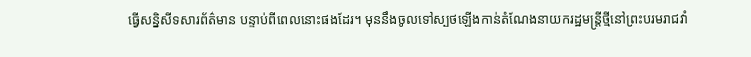ធ្វើសន្និសីទសារព័ត៌មាន បន្ទាប់ពីពេលនោះផងដែរ។ មុននឹងចូលទៅស្បថឡើងកាន់តំណែងនាយករដ្ឋមន្ត្រីថ្មីនៅព្រះបរមរាជវាំ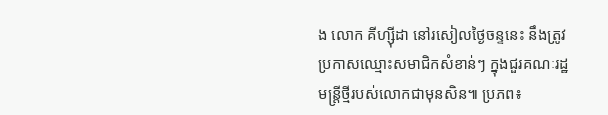ង លោក គីហ្ស៊ីដា នៅរសៀលថ្ងៃចន្ទនេះ នឹងត្រូវប្រកាសឈ្មោះសមាជិកសំខាន់ៗ ក្នុងជួរគណៈរដ្ឋមន្ត្រីថ្មីរបស់លោកជាមុនសិន៕ ប្រភព៖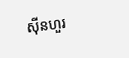ស៊ីនហួរ